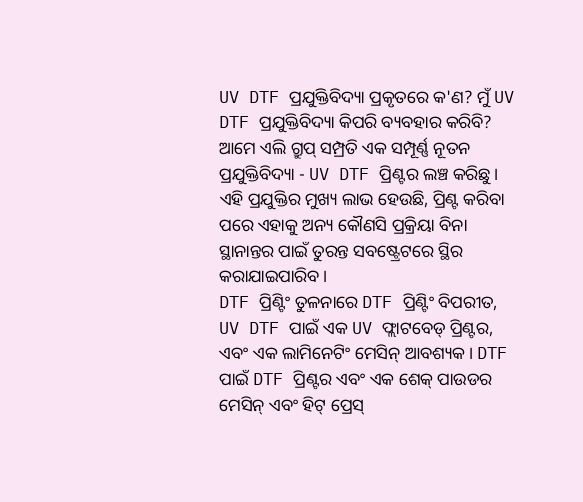UV DTF ପ୍ରଯୁକ୍ତିବିଦ୍ୟା ପ୍ରକୃତରେ କ'ଣ? ମୁଁ UV DTF ପ୍ରଯୁକ୍ତିବିଦ୍ୟା କିପରି ବ୍ୟବହାର କରିବି?
ଆମେ ଏଲି ଗ୍ରୁପ୍ ସମ୍ପ୍ରତି ଏକ ସମ୍ପୂର୍ଣ୍ଣ ନୂତନ ପ୍ରଯୁକ୍ତିବିଦ୍ୟା - UV DTF ପ୍ରିଣ୍ଟର ଲଞ୍ଚ କରିଛୁ। ଏହି ପ୍ରଯୁକ୍ତିର ମୁଖ୍ୟ ଲାଭ ହେଉଛି, ପ୍ରିଣ୍ଟ କରିବା ପରେ ଏହାକୁ ଅନ୍ୟ କୌଣସି ପ୍ରକ୍ରିୟା ବିନା ସ୍ଥାନାନ୍ତର ପାଇଁ ତୁରନ୍ତ ସବଷ୍ଟ୍ରେଟରେ ସ୍ଥିର କରାଯାଇପାରିବ।
DTF ପ୍ରିଣ୍ଟିଂ ତୁଳନାରେ DTF ପ୍ରିଣ୍ଟିଂ ବିପରୀତ, UV DTF ପାଇଁ ଏକ UV ଫ୍ଲାଟବେଡ୍ ପ୍ରିଣ୍ଟର, ଏବଂ ଏକ ଲାମିନେଟିଂ ମେସିନ୍ ଆବଶ୍ୟକ। DTF ପାଇଁ DTF ପ୍ରିଣ୍ଟର ଏବଂ ଏକ ଶେକ୍ ପାଉଡର ମେସିନ୍ ଏବଂ ହିଟ୍ ପ୍ରେସ୍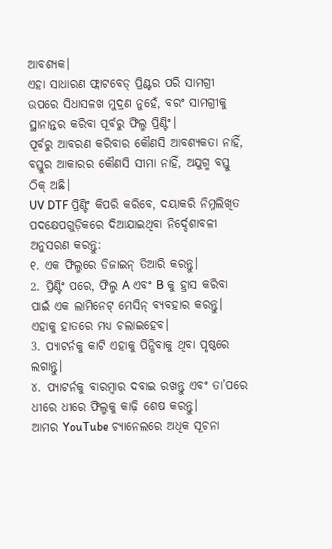ଆବଶ୍ୟକ।
ଏହା ସାଧାରଣ ଫ୍ଲାଟବେଡ୍ ପ୍ରିଣ୍ଟର ପରି ସାମଗ୍ରୀ ଉପରେ ସିଧାସଳଖ ମୁଦ୍ରଣ ନୁହେଁ, ବରଂ ସାମଗ୍ରୀକୁ ସ୍ଥାନାନ୍ତର କରିବା ପୂର୍ବରୁ ଫିଲ୍ମ ପ୍ରିଣ୍ଟିଂ।
ପୂର୍ବରୁ ଆବରଣ କରିବାର କୌଣସି ଆବଶ୍ୟକତା ନାହିଁ, ବସ୍ତୁର ଆକାରର କୌଣସି ସୀମା ନାହିଁ, ଅଯୁଗ୍ମ ବସ୍ତୁ ଠିକ୍ ଅଛି।
UV DTF ପ୍ରିଣ୍ଟିଂ କିପରି କରିବେ, ଦୟାକରି ନିମ୍ନଲିଖିତ ପଦକ୍ଷେପଗୁଡ଼ିକରେ ଦିଆଯାଇଥିବା ନିର୍ଦ୍ଦେଶାବଳୀ ଅନୁସରଣ କରନ୍ତୁ:
୧. ଏକ ଫିଲ୍ମରେ ଡିଜାଇନ୍ ତିଆରି କରନ୍ତୁ।
2. ପ୍ରିଣ୍ଟିଂ ପରେ, ଫିଲ୍ମ A ଏବଂ B କୁ ହ୍ରାସ କରିବା ପାଇଁ ଏକ ଲାମିନେଟ୍ ମେସିନ୍ ବ୍ୟବହାର କରନ୍ତୁ। ଏହାକୁ ହାତରେ ମଧ୍ୟ ଚଲାଇହେବ।
3. ପ୍ୟାଟର୍ନକୁ କାଟି ଏହାକୁ ପିନ୍ଧିବାକୁ ଥିବା ପୃଷ୍ଠରେ ଲଗାନ୍ତୁ।
୪. ପ୍ୟାଟର୍ନକୁ ବାରମ୍ବାର ଦବାଇ ରଖନ୍ତୁ ଏବଂ ତା’ପରେ ଧୀରେ ଧୀରେ ଫିଲ୍ମକୁ କାଢ଼ି ଶେଷ କରନ୍ତୁ।
ଆମର YouTube ଚ୍ୟାନେଲରେ ଅଧିକ ସୂଚନା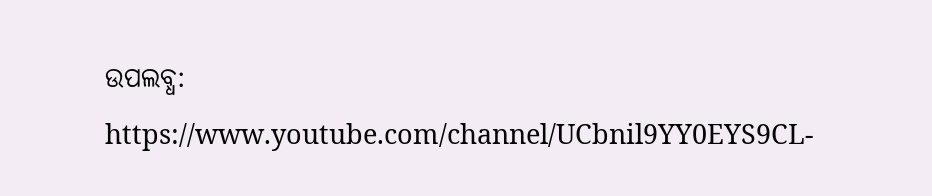ଉପଲବ୍ଧ:
https://www.youtube.com/channel/UCbnil9YY0EYS9CL-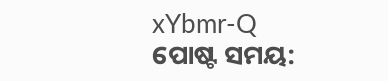xYbmr-Q
ପୋଷ୍ଟ ସମୟ: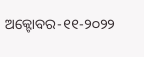ଅକ୍ଟୋବର-୧୧-୨୦୨୨